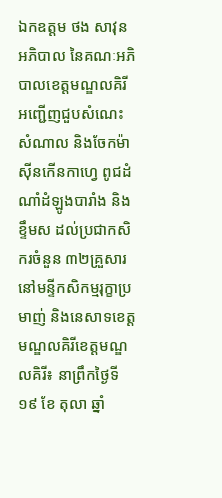ឯកឧត្តម ថង សាវុន អភិបាល នៃគណៈអភិបាលខេត្តមណ្ឌលគិរី អញ្ជើញជួបសំណេះសំណាល និងចែកម៉ាស៊ីនកើនកាហ្វេ ពូជដំណាំដំឡូងបារាំង និងខ្ទឹមស ដល់ប្រជាកសិករចំនួន ៣២គ្រួសារ នៅមន្ទីកសិកម្មរុក្ខាប្រមាញ់ និងនេសាទខេត្តមណ្ឌលគិរីខេត្តមណ្ឌលគិរី៖ នាព្រឹកថ្ងៃទី ១៩ ខែ តុលា ឆ្នាំ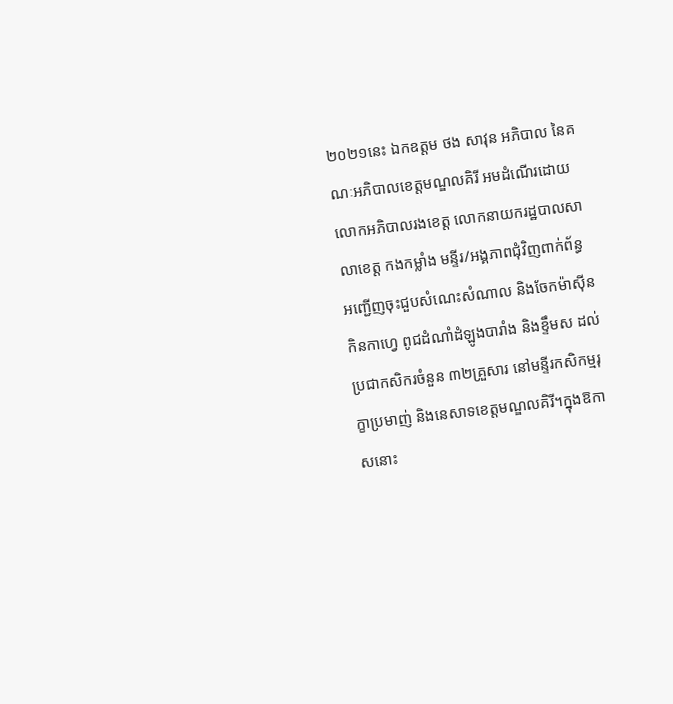២០២១នេះ ឯកឧត្តម ថង សាវុន អភិបាល នៃគណៈអភិបាលខេត្តមណ្ឌលគិរី អមដំណើរដោយ លោកអភិបាលរងខេត្ត លោកនាយករដ្ឋបាលសាលាខេត្ត កងកម្លាំង មន្ទីរ/អង្គភាពជុំវិញពាក់ព័ន្ធ អញ្ជើញចុះជួបសំណេះសំណាល និងចែកម៉ាស៊ីនកិនកាហ្វេ ពូជដំណាំដំឡូងបារាំង និងខ្ទឹមស ដល់ប្រជាកសិករចំនួន ៣២គ្រួសារ នៅមន្ទីរកសិកម្មរុក្ខាប្រមាញ់ និងនេសាទខេត្តមណ្ឌលគិរី។ក្នុងឱកាសនោះ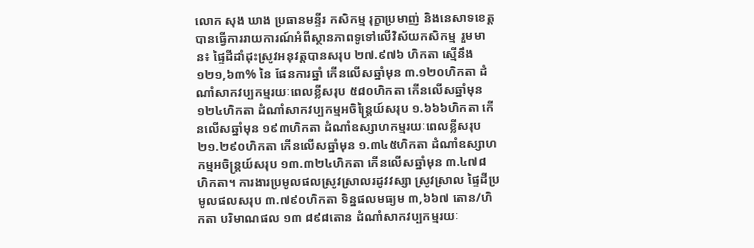លោក សុង ឃាង ប្រធានមន្ទីរ កសិកម្ម រុក្ខាប្រមាញ់ និងនេសាទខេត្ត បានធ្វើការរាយការណ៍អំពីស្ថានភាពទូទៅលើវិស័យកសិកម្ម រួមមាន៖ ផ្ទៃដីដាំដុះស្រូវអនុវត្តបានសរុប ២៧.៩៧៦ ហិកតា ស្មើនឹង ១២១,៦៣% នៃ ផែនការឆ្នាំ កើនលើសឆ្នាំមុន ៣.១២០ហិកតា ដំណាំសាកវប្បកម្មរយៈពេលខ្លីសរុប ៥៨០ហិកតា កើនលើសឆ្នាំមុន ១២៤ហិកតា ដំណាំសាកវប្បកម្មអចិន្រ្ដៃយ៍សរុប ១.៦៦៦ហិកតា កើនលើសឆ្នាំមុន ១៩៣ហិកតា ដំណាំឧស្សាហកម្មរយៈពេលខ្លីសរុប ២១.២៩០ហិកតា កើនលើសឆ្នាំមុន ១.៣៤៥ហិកតា ដំណាំឧស្សាហកម្មអចិន្រ្តយ៍សរុប ១៣.៣២៤ហិកតា កើនលើសឆ្នាំមុន ៣.៤៧៨ ហិកតា។ ការងារប្រមូលផលស្រូវស្រាលរដូវវស្សា ស្រូវស្រាល ផ្ទៃដីប្រមូលផលសរុប ៣.៧៩០ហិកតា ទិន្នផលមធ្យម ៣,៦៦៧ តោន/ហិកតា បរិមាណផល ១៣ ៨៩៨តោន ដំណាំសាកវប្បកម្មរយៈ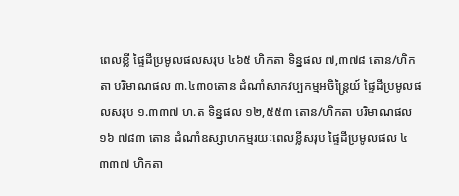ពេលខ្លី ផ្ទៃដីប្រមូលផលសរុប ៤៦៥ ហិកតា ទិន្នផល ៧,៣៧៨ តោន/ហិកតា បរិមាណផល ៣.៤៣០តោន ដំណាំសាកវប្បកម្មអចិន្រ្តៃយ៍ ផ្ទៃដីប្រមូលផលសរុប ១.៣៣៧ ហ.ត ទិន្នផល ១២,៥៥៣ តោន/ហិកតា បរិមាណផល ១៦ ៧៨៣ តោន ដំណាំឧស្សាហកម្មរយៈពេលខ្លីសរុប ផ្ទៃដីប្រមូលផល ៤ ៣៣៧ ហិកតា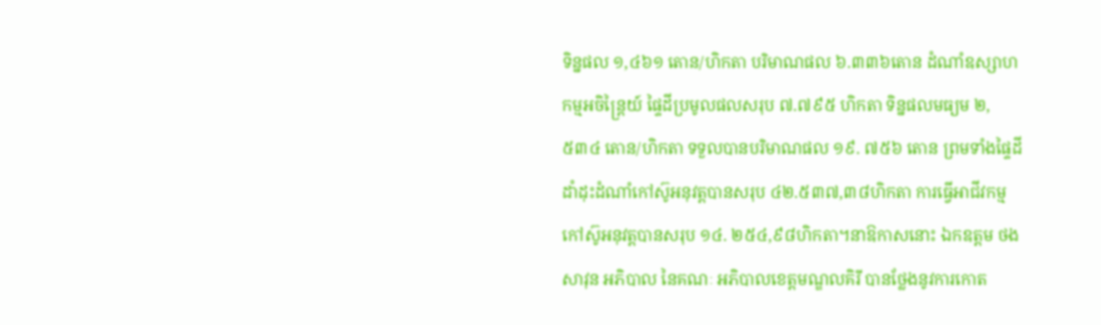ទិន្នផល ១,៤៦១ តោន/ហិកតា បរិមាណផល ៦.៣៣៦តោន ដំណាំឧស្សាហកម្មអចិន្រ្តៃយ៍ ផ្ទៃដីប្រមូលផលសរុប ៧.៧៩៥ ហិកតា ទិន្នផលមធ្យម ២,៥៣៤ តោន/ហិកតា ទទួលបានបរិមាណផល ១៩. ៧៥៦ តោន ព្រមទាំងផ្ទៃដីដាំដុះដំណាំកៅស៊ូអនុវត្តបានសរុប ៤២.៥៣៧,៣៨ហិកតា ការធ្វើអាជីវកម្មកៅស៊ូអនុវត្តបានសរុប ១៤. ២៥៤,៩៨ហិកតា។នាឱកាសនោះ ឯកឧត្តម ថង សាវុន អភិបាល នៃគណៈ អភិបាលខេត្តមណ្ឌលគិរី បានថ្លែងនូវការកោត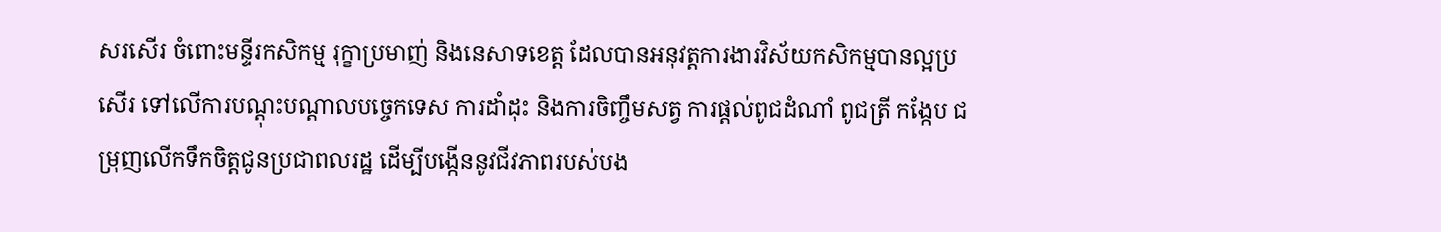សរសើរ ចំពោះមន្ទីរកសិកម្ម រុក្ខាប្រមាញ់ និងនេសាទខេត្ត ដែលបានអនុវត្តការងារវិស័យកសិកម្មបានល្អប្រសើរ ទៅលើការបណ្ដុះបណ្ដាលបច្ចេកទេស ការដាំដុះ និងការចិញ្ចឹមសត្វ ការផ្ដល់ពូជដំណាំ ពូជត្រី កង្កែប ជម្រុញលើកទឹកចិត្តជូនប្រជាពលរដ្ឋ ដើម្បីបង្កើននូវជីវភាពរបស់បង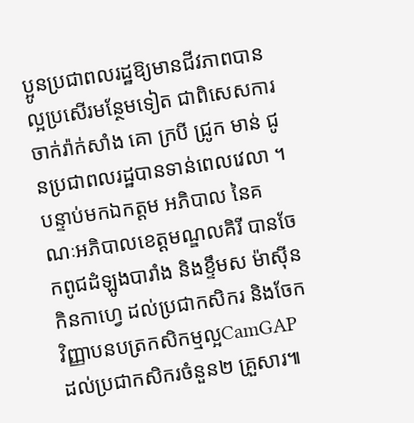ប្អូនប្រជាពលរដ្ឋឱ្យមានជីវភាពបានល្អប្រសើរមន្ថែមទៀត ជាពិសេសការចាក់រ៉ាក់សាំង គោ ក្របី ជ្រូក មាន់ ជូនប្រជាពលរដ្ឋបានទាន់ពេលវេលា ។ បន្ទាប់មកឯកត្តម អភិបាល នៃគណៈអភិបាលខេត្តមណ្ឌលគិរី បានចែកពូជដំឡូងបារាំង និងខ្ទឹមស ម៉ាស៊ីនកិនកាហ្វេ ដល់ប្រជាកសិករ និងចែកវិញ្ញាបនបត្រកសិកម្មល្អCamGAP ដល់ប្រជាកសិករចំនួន២ គ្រួសារ៕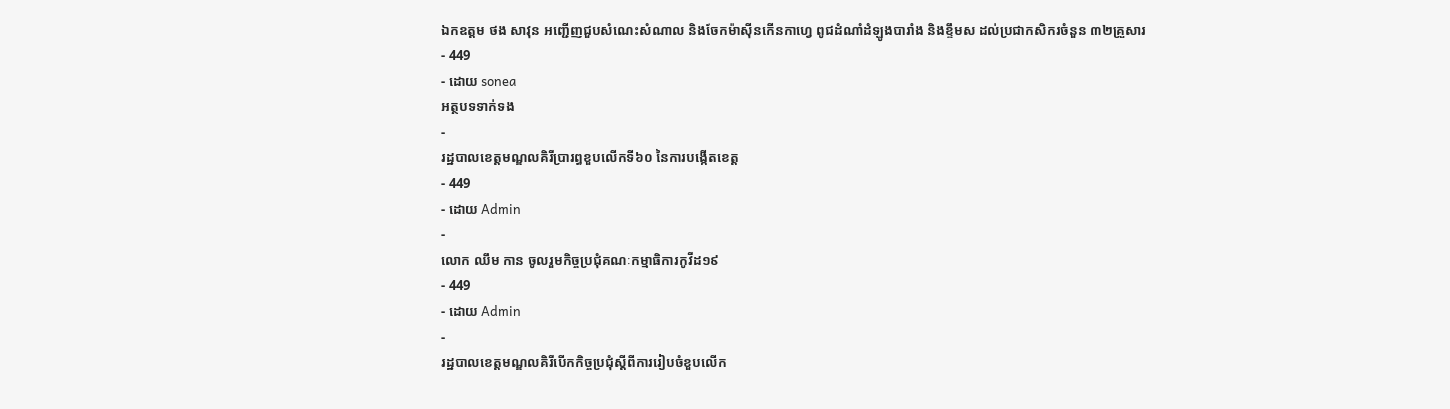ឯកឧត្តម ថង សាវុន អញ្ជើញជួបសំណេះសំណាល និងចែកម៉ាស៊ីនកើនកាហ្វេ ពូជដំណាំដំឡូងបារាំង និងខ្ទឹមស ដល់ប្រជាកសិករចំនួន ៣២គ្រួសារ
- 449
- ដោយ sonea
អត្ថបទទាក់ទង
-
រដ្ឋបាលខេត្តមណ្ឌលគិរីប្រារព្ធខួបលើកទី៦០ នៃការបង្កើតខេត្ត
- 449
- ដោយ Admin
-
លោក ឈឹម កាន ចូលរួមកិច្ចប្រជុំគណៈកម្មាធិការកូវីដ១៩
- 449
- ដោយ Admin
-
រដ្ឋបាលខេត្តមណ្ឌលគិរីបើកកិច្ចប្រជុំស្តីពីការរៀបចំខួបលើក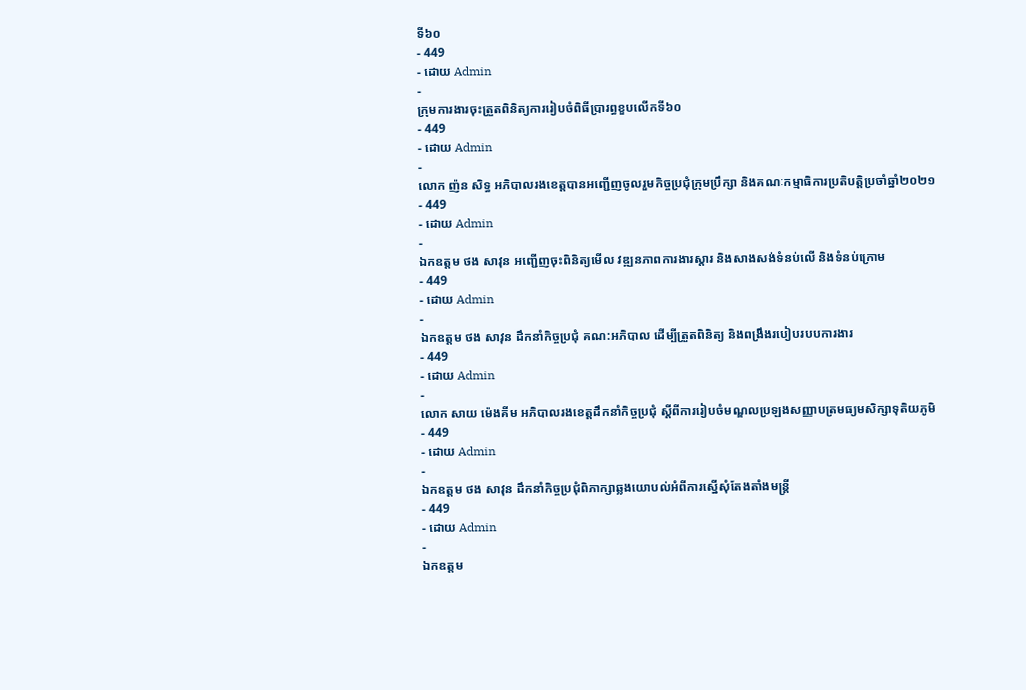ទី៦០
- 449
- ដោយ Admin
-
ក្រុមការងារចុះត្រួតពិនិត្យការរៀបចំពិធីប្រារព្ធខួបលើកទី៦០
- 449
- ដោយ Admin
-
លោក ញ៉ន សិទ្ធ អភិបាលរងខេត្តបានអញ្ជើញចូលរួមកិច្ចប្រជុំក្រុមប្រឹក្សា និងគណៈកម្មាធិការប្រតិបត្តិប្រចាំឆ្នាំ២០២១
- 449
- ដោយ Admin
-
ឯកឧត្តម ថង សាវុន អញ្ជើញចុះពិនិត្យមើល វឌ្ឍនភាពការងារស្ដារ និងសាងសង់ទំនប់លើ និងទំនប់ក្រោម
- 449
- ដោយ Admin
-
ឯកឧត្តម ថង សាវុន ដឹកនាំកិច្ចប្រជុំ គណ:អភិបាល ដើម្បីត្រួតពិនិត្យ និងពង្រឹងរបៀបរបបការងារ
- 449
- ដោយ Admin
-
លោក សាយ ម៉េងគីម អភិបាលរងខេត្តដឹកនាំកិច្ចប្រជុំ ស្តីពីការរៀបចំមណ្ឌលប្រឡងសញ្ញាបត្រមធ្យមសិក្សាទុតិយភូមិ
- 449
- ដោយ Admin
-
ឯកឧត្តម ថង សាវុន ដឹកនាំកិច្ចប្រជុំពិភាក្សាឆ្លងយោបល់អំពីការស្នើសុំតែងតាំងមន្រ្តី
- 449
- ដោយ Admin
-
ឯកឧត្តម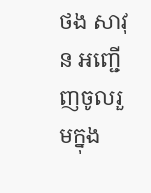ថង សាវុន អញ្ជើញចូលរួមក្នុង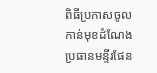ពិធីប្រកាសចូលកាន់មុខដំណែងប្រធានមន្ទីរផែន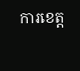ការខេត្ត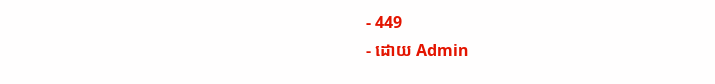- 449
- ដោយ Admin